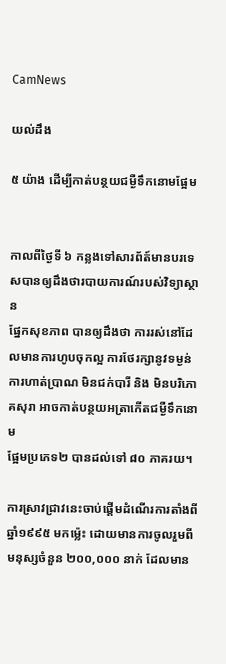CamNews

យល់ដឹង

៥ យ៉ាង ដើម្បីកាត់បន្ថយជម្ងឺទឹកនោមផ្អែម


កាលពីថ្ងៃទី ៦ កន្លងទៅសារព័ត៍មានបរទេសបានឲ្យដឹងថារបាយការណ៍របស់វិទ្យាស្ថាន
ផ្នែកសុខភាព បានឲ្យដឹងថា ការរស់នៅដែលមានការហូបចុកល្អ ការថែរក្សានូវទម្ងន់
ការហាត់ប្រាណ មិនជក់បារី និង មិនបរិភោគសុរា អាចកាត់បន្ថយអត្រាកើតជម្ងឺទឹកនោម
ផ្អែមប្រភេទ២ បានដល់ទៅ ៨០ ភាគរយ។

ការស្រាវជ្រាវនេះចាប់ផ្ដើមដំណើរការតាំងពីឆ្នាំ១៩៩៥ មកម្ល៉េះ ដោយមានការចូលរួមពី
មនុស្សចំនួន ២០០,០០០ នាក់ ដែលមាន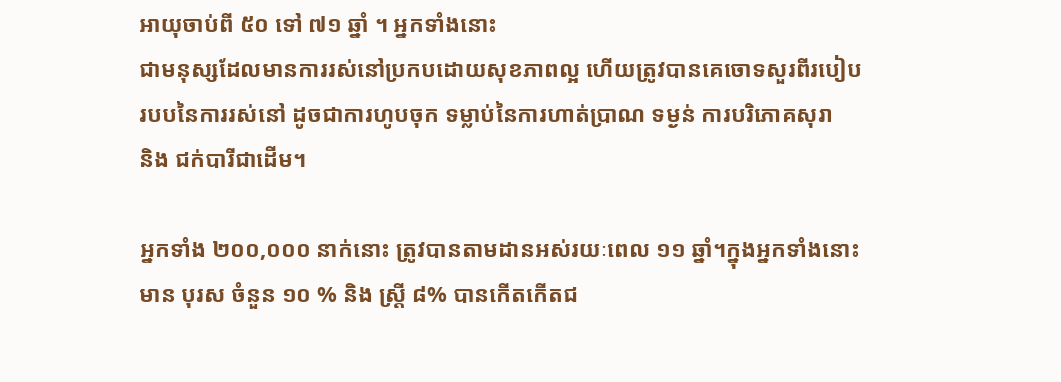អាយុចាប់ពី ៥០ ទៅ ៧១ ឆ្នាំ ។ អ្នកទាំងនោះ
ជាមនុស្សដែលមានការរស់នៅប្រកបដោយសុខភាពល្អ ហើយត្រូវបានគេចោទសួរពីរបៀប
របបនៃការរស់នៅ ដូចជាការហូបចុក ទម្លាប់នៃការហាត់ប្រាណ ទម្ងន់ ការបរិភោគសុរា
និង ជក់បារីជាដើម។

អ្នកទាំង ២០០,០០០ នាក់នោះ ត្រូវបានតាមដានអស់រយៈពេល ១១ ឆ្នាំ។ក្នុងអ្នកទាំងនោះ
មាន បុរស ចំនួន ១០ % និង ស្ត្រី ៨% បានកើតកើតជ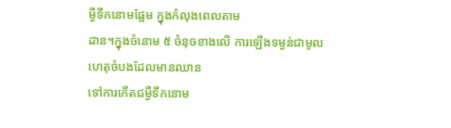ម្ងឺទឹកនោមផ្អែម ក្នុងកំលុងពេលតាម
ដាន។ក្នុងចំនោម ៥ ចំនុចខាងលើ ការឡើងទម្ងន់ជាមូលហេតុចំបងដែលមានឈាន
ទៅការកើតជម្ងឺទឹកនោម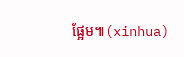ផ្អែម៕(xinhua)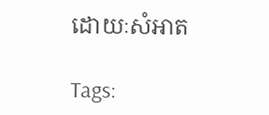ដោយៈសំអាត

Tags: